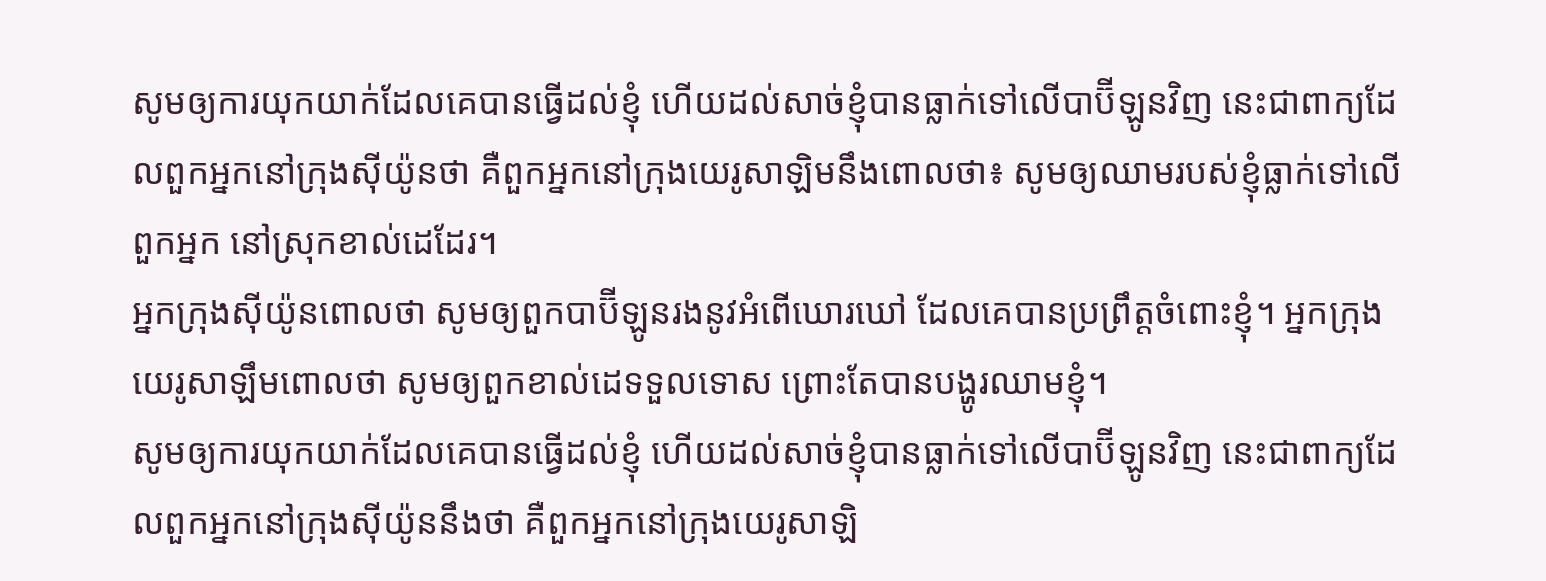សូមឲ្យការយុកយាក់ដែលគេបានធ្វើដល់ខ្ញុំ ហើយដល់សាច់ខ្ញុំបានធ្លាក់ទៅលើបាប៊ីឡូនវិញ នេះជាពាក្យដែលពួកអ្នកនៅក្រុងស៊ីយ៉ូនថា គឺពួកអ្នកនៅក្រុងយេរូសាឡិមនឹងពោលថា៖ សូមឲ្យឈាមរបស់ខ្ញុំធ្លាក់ទៅលើពួកអ្នក នៅស្រុកខាល់ដេដែរ។
អ្នកក្រុងស៊ីយ៉ូនពោលថា សូមឲ្យពួកបាប៊ីឡូនរងនូវអំពើឃោរឃៅ ដែលគេបានប្រព្រឹត្តចំពោះខ្ញុំ។ អ្នកក្រុងយេរូសាឡឹមពោលថា សូមឲ្យពួកខាល់ដេទទួលទោស ព្រោះតែបានបង្ហូរឈាមខ្ញុំ។
សូមឲ្យការយុកយាក់ដែលគេបានធ្វើដល់ខ្ញុំ ហើយដល់សាច់ខ្ញុំបានធ្លាក់ទៅលើបាប៊ីឡូនវិញ នេះជាពាក្យដែលពួកអ្នកនៅក្រុងស៊ីយ៉ូននឹងថា គឺពួកអ្នកនៅក្រុងយេរូសាឡិ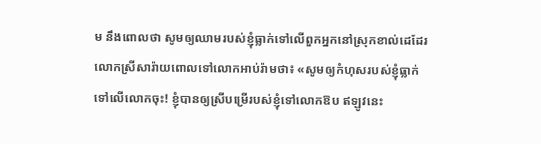ម នឹងពោលថា សូមឲ្យឈាមរបស់ខ្ញុំធ្លាក់ទៅលើពួកអ្នកនៅស្រុកខាល់ដេដែរ
លោកស្រីសារ៉ាយពោលទៅលោកអាប់រ៉ាមថា៖ «សូមឲ្យកំហុសរបស់ខ្ញុំធ្លាក់ទៅលើលោកចុះ! ខ្ញុំបានឲ្យស្រីបម្រើរបស់ខ្ញុំទៅលោកឱប ឥឡូវនេះ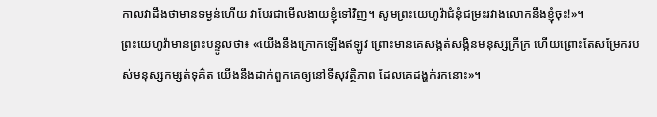កាលវាដឹងថាមានទម្ងន់ហើយ វាបែរជាមើលងាយខ្ញុំទៅវិញ។ សូមព្រះយេហូវ៉ាជំនុំជម្រះរវាងលោកនឹងខ្ញុំចុះ!»។
ព្រះយេហូវ៉ាមានព្រះបន្ទូលថា៖ «យើងនឹងក្រោកឡើងឥឡូវ ព្រោះមានគេសង្កត់សង្កិនមនុស្សក្រីក្រ ហើយព្រោះតែសម្រែករបស់មនុស្សកម្សត់ទុគ៌ត យើងនឹងដាក់ពួកគេឲ្យនៅទីសុវត្ថិភាព ដែលគេដង្ហក់រកនោះ»។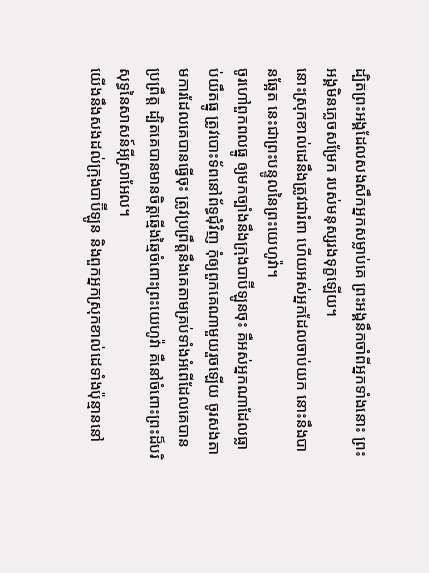ដ្បិតព្រះអង្គដែលសងសឹកអ្នកសម្លាប់គេ ព្រះអង្គនឹកចាំពីអ្នកទាំងនោះ ព្រះអង្គមិនភ្លេចសម្រែក របស់មនុស្សរងទុក្ខឡើយ។
នោះស្រុកខាល់ដេនឹងត្រូវជារំពា ហើយអស់អ្នកដែលចាប់យក នោះនឹងបានឆ្អែត នេះជាព្រះបន្ទូលនៃព្រះយេហូវ៉ា។
ចូរហៅពួកពលធ្នូ ឲ្យមកច្បាំងនឹងក្រុងបាប៊ីឡូនចុះ គឺអស់អ្នកណាដែលធ្លាប់យឹតធ្នូ ត្រូវបោះទ័ពនៅព័ទ្ធជុំវិញ កុំឲ្យពួកគេណាមួយរួចឡើយ ចូរសងតាមការដែលគេបានធ្វើចុះ ត្រូវប្រព្រឹត្តនឹងគេតាមគ្រប់ទាំងអំពើដែលគេបានប្រព្រឹត្ត ដ្បិតគេបានមានចិត្តឆ្មើងឆ្មៃចំពោះព្រះយេហូវ៉ា គឺនៅចំពោះព្រះដ៏បរិសុទ្ធនៃសាសន៍អ៊ីស្រាអែល។
យើងនឹងសងដល់ក្រុងបាប៊ីឡូន និងពួកអ្នកស្រុកខាល់ដេទាំងប៉ុន្មាននៅ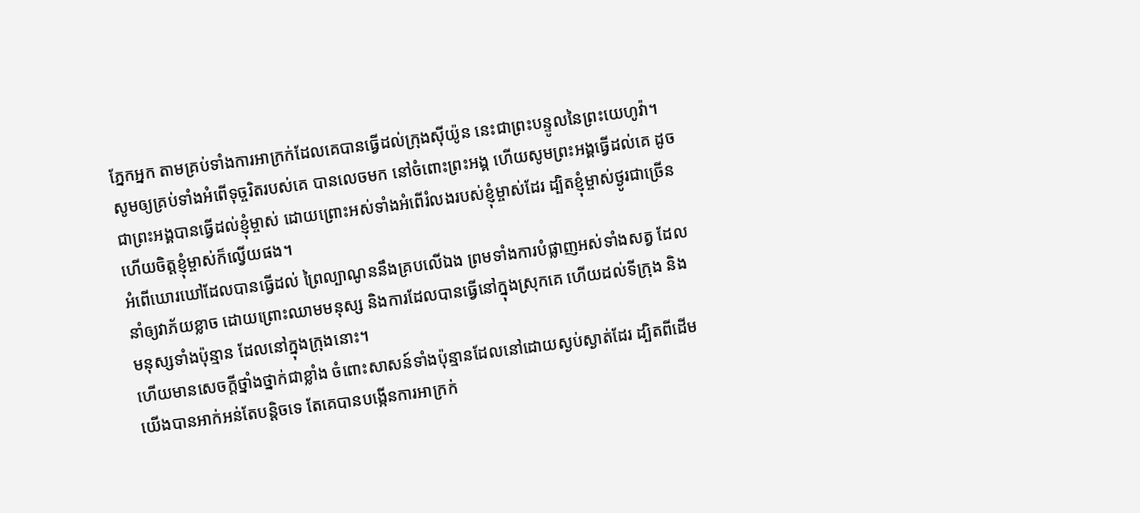ភ្នែកអ្នក តាមគ្រប់ទាំងការអាក្រក់ដែលគេបានធ្វើដល់ក្រុងស៊ីយ៉ូន នេះជាព្រះបន្ទូលនៃព្រះយេហូវ៉ា។
សូមឲ្យគ្រប់ទាំងអំពើទុច្ចរិតរបស់គេ បានលេចមក នៅចំពោះព្រះអង្គ ហើយសូមព្រះអង្គធ្វើដល់គេ ដូចជាព្រះអង្គបានធ្វើដល់ខ្ញុំម្ចាស់ ដោយព្រោះអស់ទាំងអំពើរំលងរបស់ខ្ញុំម្ចាស់ដែរ ដ្បិតខ្ញុំម្ចាស់ថ្ងូរជាច្រើន ហើយចិត្តខ្ញុំម្ចាស់ក៏ល្វើយផង។
អំពើឃោរឃៅដែលបានធ្វើដល់ ព្រៃល្បាណូននឹងគ្របលើឯង ព្រមទាំងការបំផ្លាញអស់ទាំងសត្វ ដែលនាំឲ្យវាភ័យខ្លាច ដោយព្រោះឈាមមនុស្ស និងការដែលបានធ្វើនៅក្នុងស្រុកគេ ហើយដល់ទីក្រុង និងមនុស្សទាំងប៉ុន្មាន ដែលនៅក្នុងក្រុងនោះ។
ហើយមានសេចក្ដីថ្នាំងថ្នាក់ជាខ្លាំង ចំពោះសាសន៍ទាំងប៉ុន្មានដែលនៅដោយស្ងប់ស្ងាត់ដែរ ដ្បិតពីដើម យើងបានអាក់អន់តែបន្តិចទេ តែគេបានបង្កើនការអាក្រក់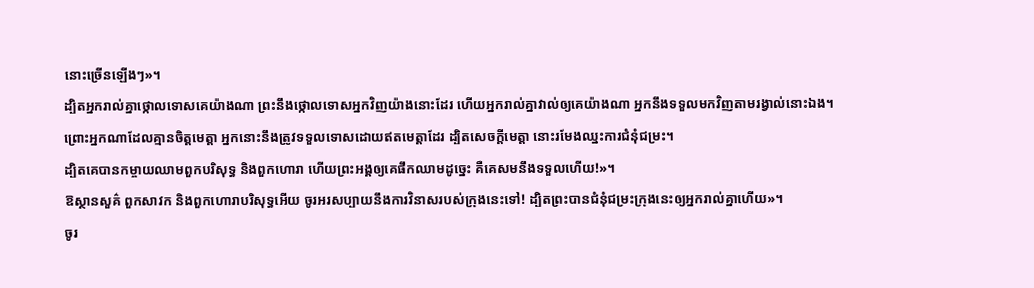នោះច្រើនឡើងៗ»។
ដ្បិតអ្នករាល់គ្នាថ្កោលទោសគេយ៉ាងណា ព្រះនឹងថ្កោលទោសអ្នកវិញយ៉ាងនោះដែរ ហើយអ្នករាល់គ្នាវាល់ឲ្យគេយ៉ាងណា អ្នកនឹងទទួលមកវិញតាមរង្វាល់នោះឯង។
ព្រោះអ្នកណាដែលគ្មានចិត្តមេត្តា អ្នកនោះនឹងត្រូវទទួលទោសដោយឥតមេត្តាដែរ ដ្បិតសេចក្តីមេត្តា នោះរមែងឈ្នះការជំនុំជម្រះ។
ដ្បិតគេបានកម្ចាយឈាមពួកបរិសុទ្ធ និងពួកហោរា ហើយព្រះអង្គឲ្យគេផឹកឈាមដូច្នេះ គឺគេសមនឹងទទួលហើយ!»។
ឱស្ថានសួគ៌ ពួកសាវក និងពួកហោរាបរិសុទ្ធអើយ ចូរអរសប្បាយនឹងការវិនាសរបស់ក្រុងនេះទៅ! ដ្បិតព្រះបានជំនុំជម្រះក្រុងនេះឲ្យអ្នករាល់គ្នាហើយ»។
ចូរ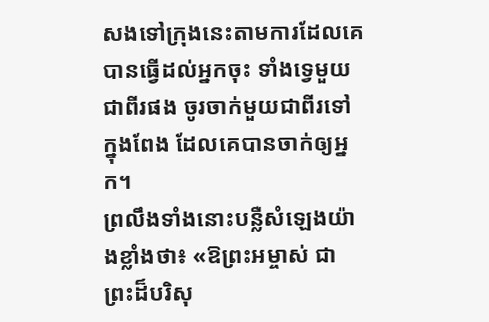សងទៅក្រុងនេះតាមការដែលគេបានធ្វើដល់អ្នកចុះ ទាំងទ្វេមួយជាពីរផង ចូរចាក់មួយជាពីរទៅក្នុងពែង ដែលគេបានចាក់ឲ្យអ្នក។
ព្រលឹងទាំងនោះបន្លឺសំឡេងយ៉ាងខ្លាំងថា៖ «ឱព្រះអម្ចាស់ ជាព្រះដ៏បរិសុ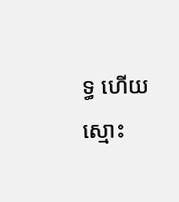ទ្ធ ហើយស្មោះ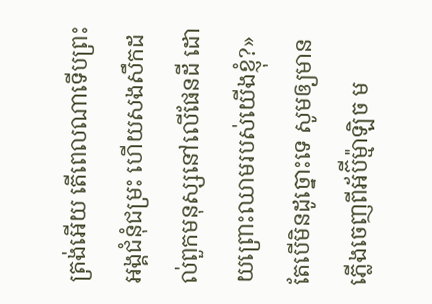ត្រង់អើយ តើពេលណាទើបព្រះអង្គជំនុំជម្រះ ហើយសងសឹកដល់ពួកមនុស្សនៅលើផែនដី ដោយព្រោះឈាមរបស់យើងខ្ញុំ?»
តែបើមិនដូច្នោះទេ សូមឲ្យមានភ្លើងចេញពីអ័ប៊ីម៉្មាឡិច ម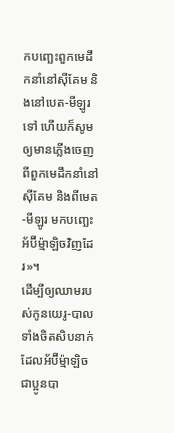កបញ្ឆេះពួកមេដឹកនាំនៅស៊ីគែម និងនៅបេត-មីឡូរទៅ ហើយក៏សូមឲ្យមានភ្លើងចេញពីពួកមេដឹកនាំនៅស៊ីគែម និងពីមេត-មីឡូរ មកបញ្ឆេះអ័ប៊ីម៉្មាឡិចវិញដែរ»។
ដើម្បីឲ្យឈាមរបស់កូនយេរូ-បាលទាំងចិតសិបនាក់ ដែលអ័ប៊ីម៉្មាឡិចជាប្អូនបា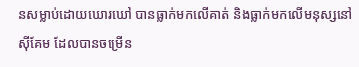នសម្លាប់ដោយឃោរឃៅ បានធ្លាក់មកលើគាត់ និងធ្លាក់មកលើមនុស្សនៅស៊ីគែម ដែលបានចម្រើន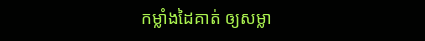កម្លាំងដៃគាត់ ឲ្យសម្លា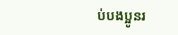ប់បងប្អូនរ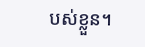បស់ខ្លួន។